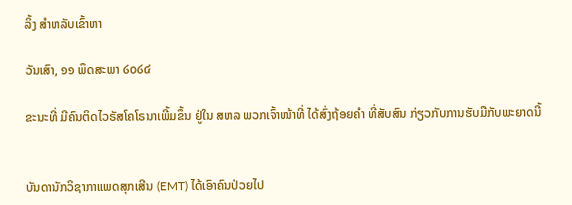ລິ້ງ ສຳຫລັບເຂົ້າຫາ

ວັນເສົາ, ໑໑ ພຶດສະພາ ໒໐໒໔

ຂະນະທີ່ ມີຄົນຕິດໄວຣັສໂຄໂຣນາເພີ້ມຂຶ້ນ ຢູ່ໃນ ສຫລ ພວກເຈົ້າໜ້າທີ່ ໄດ້ສົ່ງຖ້ອຍຄໍາ ທີ່ສັບສົນ ກ່ຽວກັບການຮັບມືກັບພະຍາດນີ້


ບັນດານັກວິຊາກາແພດສຸກເສີນ (EMT) ໄດ້ເອົາຄົນປ່ວຍໄປ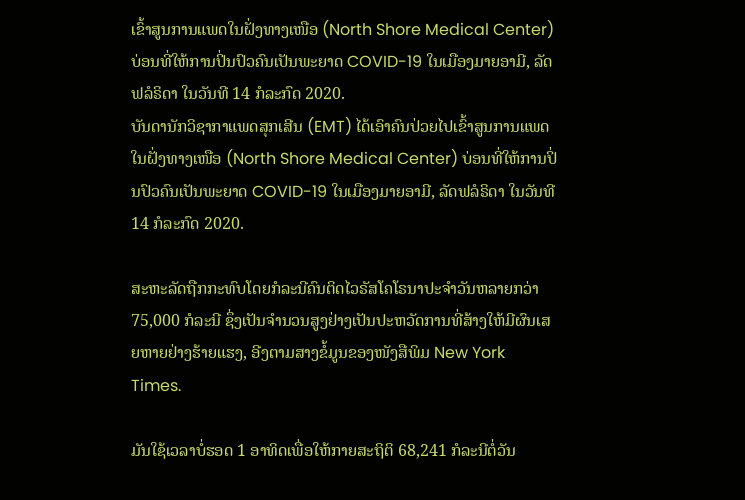ເຂົ້າສູນການແພດໃນຝັ່ງທາງເໜືອ (North Shore Medical Center) ບ່ອນທີ່ໃຫ້ການປິ່ນປົວຄົນເປັນພະຍາດ COVID-19 ໃນເມືອງມາຍອາມີ, ລັດຟລໍຣິດາ ໃນວັນທີ 14 ກໍລະກົດ 2020.
ບັນດານັກວິຊາກາແພດສຸກເສີນ (EMT) ໄດ້ເອົາຄົນປ່ວຍໄປເຂົ້າສູນການແພດໃນຝັ່ງທາງເໜືອ (North Shore Medical Center) ບ່ອນທີ່ໃຫ້ການປິ່ນປົວຄົນເປັນພະຍາດ COVID-19 ໃນເມືອງມາຍອາມີ, ລັດຟລໍຣິດາ ໃນວັນທີ 14 ກໍລະກົດ 2020.

ສະຫະລັດຖືກກະທົບໂດຍກໍລະນີຄົນຕິດໄວຣັສໂຄໂຣນາປະຈໍາວັນຫລາຍກວ່າ 75,000 ກໍລະນີ ຊຶ່ງເປັນຈໍານວນສູງຢ່າງເປັນປະຫວັດການທີ່ສ້າງໃຫ້ມີຜົນເສຍຫາຍຢ່າງຮ້າຍແຮງ, ອີງຕາມສາງຂໍ້ມູນຂອງໜັງສືພິມ New York Times.

ມັນໃຊ້ເວລາບໍ່ຮອດ 1 ອາທິດເພື່ອໃຫ້ກາຍສະຖິຕິ 68,241 ກໍລະນີຕໍ່ວັນ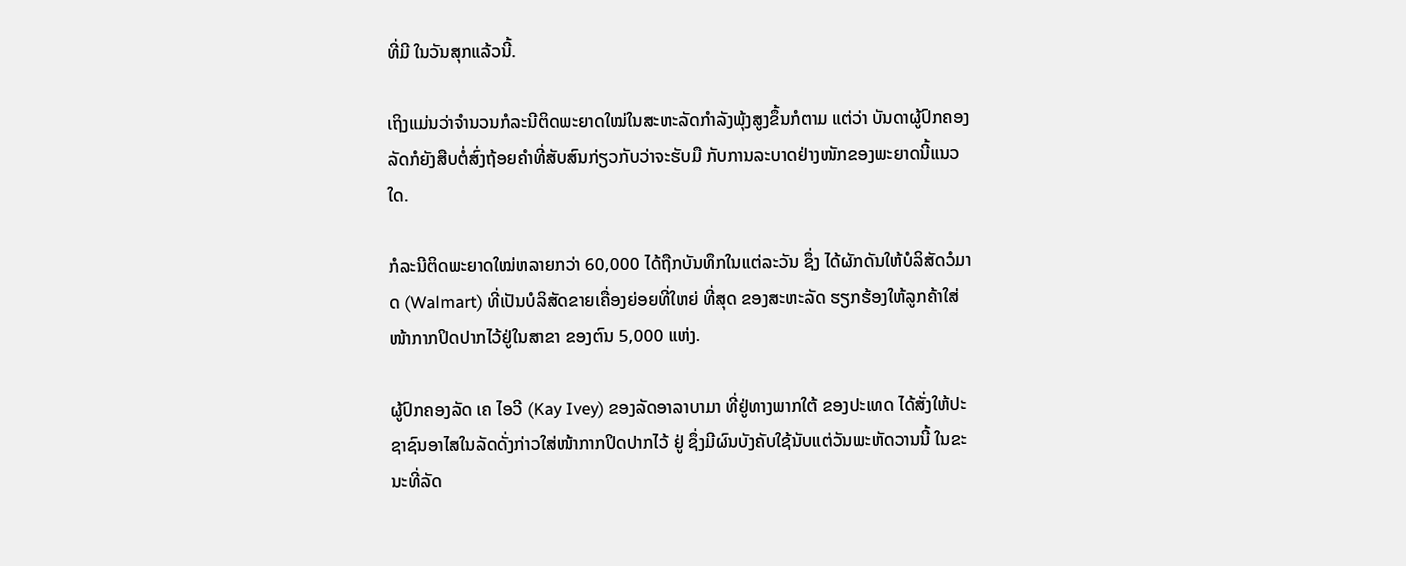ທີ່ມີ ໃນວັນສຸກແລ້ວນີ້.

ເຖິງແມ່ນວ່າຈໍານວນກໍລະນີຕິດພະຍາດໃໝ່ໃນສະຫະລັດກໍາລັງພຸ້ງສູງຂຶ້ນກໍຕາມ ແຕ່ວ່າ ບັນດາຜູ້ປົກຄອງລັດກໍຍັງສືບຕໍ່ສົ່ງຖ້ອຍຄໍາທີ່ສັບສົນກ່ຽວກັບວ່າຈະຮັບມື ກັບການລະບາດຢ່າງໜັກຂອງພະຍາດນີ້ແນວໃດ.

ກໍລະນີຕິດພະຍາດໃໝ່ຫລາຍກວ່າ 60,000 ໄດ້ຖືກບັນທຶກໃນແຕ່ລະວັນ ຊຶ່ງ ໄດ້ຜັກດັນໃຫ້ບໍລິສັດວໍມາດ (Walmart) ທີ່ເປັນບໍລິສັດຂາຍເຄື່ອງຍ່ອຍທີ່ໃຫຍ່ ທີ່ສຸດ ຂອງສະຫະລັດ ຮຽກຮ້ອງໃຫ້ລູກຄ້າໃສ່ໜ້າກາກປິດປາກໄວ້ຢູ່ໃນສາຂາ ຂອງຕົນ 5,000 ແຫ່ງ.

ຜູ້ປົກຄອງລັດ ເຄ ໄອວີ (Kay Ivey) ຂອງລັດອາລາບາມາ ທີ່ຢູ່ທາງພາກໃຕ້ ຂອງປະເທດ ໄດ້ສັ່ງໃຫ້ປະຊາຊົນອາໄສໃນລັດດັ່ງກ່າວໃສ່ໜ້າກາກປິດປາກໄວ້ ຢູ່ ຊຶ່ງມີຜົນບັງຄັບໃຊ້ນັບແຕ່ວັນພະຫັດວານນີ້ ໃນຂະນະທີ່ລັດ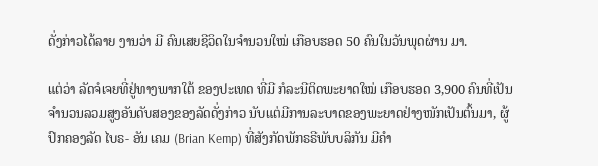ດັ່ງກ່າວໄດ້ລາຍ ງານວ່າ ມີ ຄົນເສຍຊີວິດໃນຈໍານວນໃໝ່ ເກືອບຮອດ 50 ຄົນໃນວັນພຸດຜ່ານ ມາ.

ແຕ່ວ່າ ລັດຈໍເຈຍທີ່ຢູ່ທາງພາກໃຕ້ ຂອງປະເທດ ທີ່ມີ ກໍລະນີຕິດພະຍາດໃໝ່ ເກືອບຮອດ 3,900 ຄົນທີ່ເປັນຈໍານວນລວມສູງອັນດັບສອງຂອງລັດດັ່ງກ່າວ ນັບແຕ່ມີການລະບາດຂອງພະຍາດຢ່າງໜັກເປັນຕົ້ນມາ, ຜູ້ປົກຄອງລັດ ໄບຣ- ອັນ ເຄມ (Brian Kemp) ທີ່ສັງກັດພັກຣຣີພັບບລິກັນ ມີຄໍາ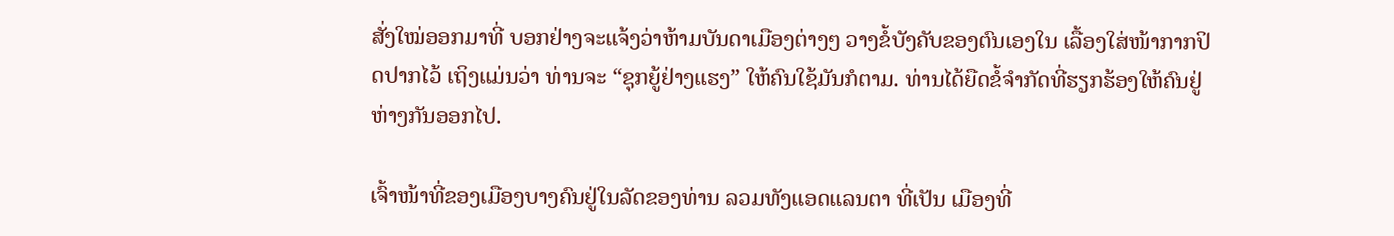ສັ່ງໃໝ່ອອກມາທີ່ ບອກຢ່າງຈະແຈ້ງວ່າຫ້າມບັນດາເມືອງຕ່າງໆ ວາງຂໍ້ບັງຄັບຂອງຕົນເອງໃນ ເລື້ອງໃສ່ໜ້າກາກປິດປາກໄວ້ ເຖິງແມ່ນວ່າ ທ່ານຈະ “ຊຸກຍູ້ຢ່າງແຮງ” ໃຫ້ຄົນໃຊ້ມັນກໍຕາມ. ທ່ານໄດ້ຍືດຂໍ້ຈໍາກັດທີ່ຮຽກຮ້ອງໃຫ້ຄົນຢູ່ຫ່າງກັນອອກໄປ.

ເຈົ້າໜ້າທີ່ຂອງເມືອງບາງຄົນຢູ່ໃນລັດຂອງທ່ານ ລວມທັງແອດແລນຕາ ທີ່ເປັນ ເມືອງທີ່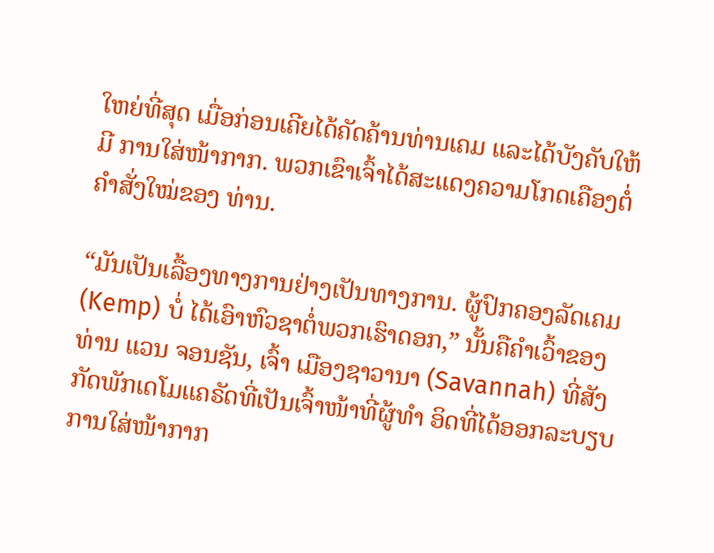ໃຫຍ່ທີ່ສຸດ ເມື່ອກ່ອນເຄີຍໄດ້ຄັດຄ້ານທ່ານເຄມ ແລະໄດ້ບັງຄັບໃຫ້ມີ ການໃສ່ໜ້າກາກ. ພວກເຂົາເຈົ້າໄດ້ສະແດງຄວາມໂກດເຄືອງຕໍ່ຄໍາສັ່ງໃໝ່ຂອງ ທ່ານ.

“ມັນເປັນເລື້ອງທາງການຢ່າງເປັນທາງການ. ຜູ້ປົກຄອງລັດເຄມ (Kemp) ບໍ່ ໄດ້ເອົາຫົວຊາຕໍ່ພວກເຮົາດອກ,” ນັ້ນຄືຄໍາເວົ້າຂອງທ່ານ ແວນ ຈອນຊັນ, ເຈົ້າ ເມືອງຊາວານາ (Savannah) ທີ່ສັງກັດພັກເດໂມແຄຣັດທີ່ເປັນເຈົ້າໜ້າທີ່ຜູ້ທໍາ ອິດທີ່ໄດ້ອອກລະບຽບການໃສ່ໜ້າກາກ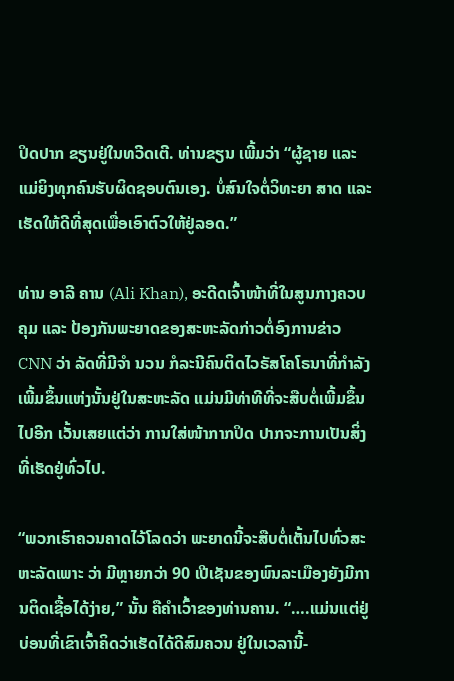ປິດປາກ ຂຽນຢູ່ໃນທວີດເຕີ. ທ່ານຂຽນ ເພີ້ມວ່າ “ຜູ້ຊາຍ ແລະແມ່ຍິງທຸກຄົນຮັບຜິດຊອບຕົນເອງ. ບໍ່ສົນໃຈຕໍ່ວິທະຍາ ສາດ ແລະເຮັດໃຫ້ດີທີ່ສຸດເພື່ອເອົາຕົວໃຫ້ຢູ່ລອດ.”

ທ່ານ ອາລີ ຄານ (Ali Khan), ອະດີດເຈົ້າໜ້າທີ່ໃນສູນກາງຄວບຄຸມ ແລະ ປ້ອງກັນພະຍາດຂອງສະຫະລັດກ່າວຕໍ່ອົງການຂ່າວ CNN ວ່າ ລັດທີ່ມີຈໍາ ນວນ ກໍລະນີຄົນຕິດໄວຣັສໂຄໂຣນາທີ່ກໍາລັງເພີ້ມຂຶ້ນແຫ່ງນັ້ນຢູ່ໃນສະຫະລັດ ແມ່ນມີທ່າທີທີ່ຈະສືບຕໍ່ເພີ້ມຂຶ້ນໄປອີກ ເວັ້ນເສຍແຕ່ວ່າ ການໃສ່ໜ້າກາກປິດ ປາກຈະການເປັນສິ່ງທີ່ເຮັດຢູ່ທົ່ວໄປ.

“ພວກເຮົາຄວນຄາດໄວ້ໂລດວ່າ ພະຍາດນີ້ຈະສືບຕໍ່ເຕັ້ນໄປທົ່ວສະຫະລັດເພາະ ວ່າ ມີຫຼາຍກວ່າ 90 ເປີເຊັນຂອງພົນລະເມືອງຍັງມີການຕິດເຊື້ອໄດ້ງ່າຍ,” ນັ້ນ ຄືຄໍາເວົ້າຂອງທ່ານຄານ. “….ແມ່ນແຕ່ຢູ່ບ່ອນທີ່ເຂົາເຈົ້າຄິດວ່າເຮັດໄດ້ດີສົມຄວນ ຢູ່ໃນເວລານີ້-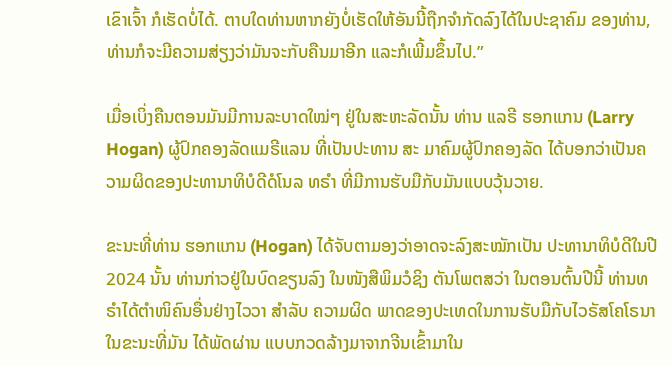ເຂົາເຈົ້າ ກໍເຮັດບໍ່ໄດ້. ຕາບໃດທ່ານຫາກຍັງບໍ່ເຮັດໃຫ້ອັນນີ້ຖືກຈໍາກັດລົງໄດ້ໃນປະຊາຄົມ ຂອງທ່ານ, ທ່ານກໍຈະມີຄວາມສ່ຽງວ່າມັນຈະກັບຄືນມາອີກ ແລະກໍເພີ້ມຂຶ້ນໄປ.”

ເມື່ອເບິ່ງຄືນຕອນມັນມີການລະບາດໃໝ່ໆ ຢູ່ໃນສະຫະລັດນັ້ນ ທ່ານ ແລຣີ ຮອກແກນ (Larry Hogan) ຜູ້ປົກຄອງລັດແມຣີແລນ ທີ່ເປັນປະທານ ສະ ມາຄົມຜູ້ປົກຄອງລັດ ໄດ້ບອກວ່າເປັນຄວາມຜິດຂອງປະທານາທິບໍດີດໍໂນລ ທຣໍາ ທີ່ມີການຮັບມືກັບມັນແບບວຸ້ນວາຍ.

ຂະນະທີ່ທ່ານ ຮອກແກນ (Hogan) ໄດ້ຈັບຕາມອງວ່າອາດຈະລົງສະໝັກເປັນ ປະທານາທິບໍດີໃນປີ 2024 ນັ້ນ ທ່ານກ່າວຢູ່ໃນບົດຂຽນລົງ ໃນໜັງສືພິມວໍຊິງ ຕັນໂພຕສວ່າ ໃນຕອນຕົ້ນປີນີ້ ທ່ານທຣໍາໄດ້ຕໍາໜິຄົນອື່ນຢ່າງໄວວາ ສໍາລັບ ຄວາມຜິດ ພາດຂອງປະເທດໃນການຮັບມືກັບໄວຣັສໂຄໂຣນາໃນຂະນະທີ່ມັນ ໄດ້ພັດຜ່ານ ແບບກວດລ້າງມາຈາກຈີນເຂົ້າມາໃນ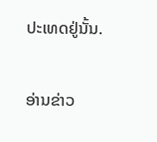ປະເທດຢູ່ນັ້ນ.

ອ່ານຂ່າວ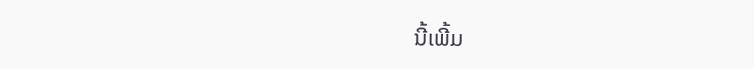ນີ້ເພີ້ມ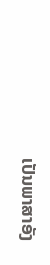ເປັນພາສາອັງ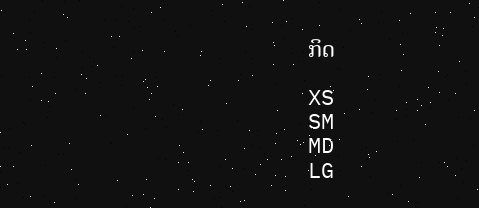ກິດ

XS
SM
MD
LG